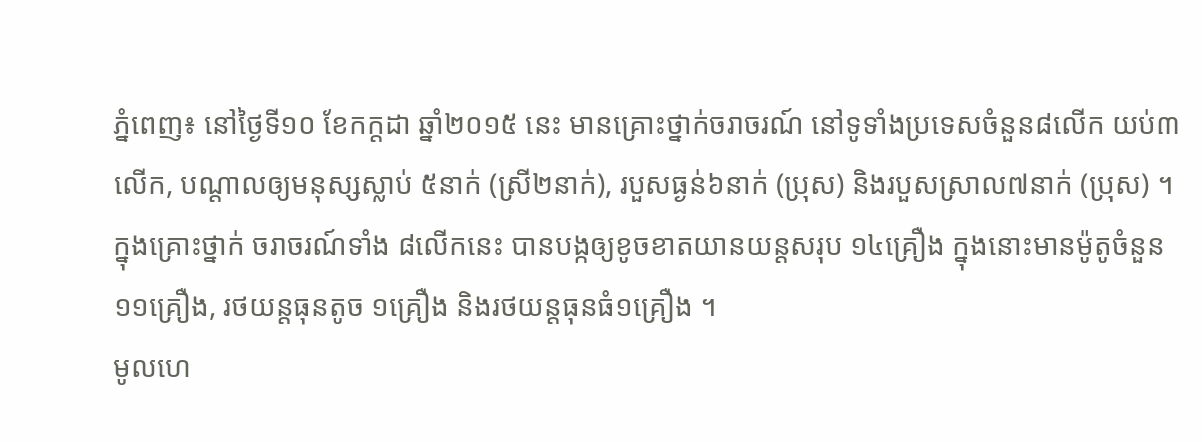ភ្នំពេញ៖ នៅថ្ងៃទី១០ ខែកក្តដា ឆ្នាំ២០១៥ នេះ មានគ្រោះថ្នាក់ចរាចរណ៍ នៅទូទាំងប្រទេសចំនួន៨លើក យប់៣លើក, បណ្តាលឲ្យមនុស្សស្លាប់ ៥នាក់ (ស្រី២នាក់), របួសធ្ងន់៦នាក់ (ប្រុស) និងរបួសស្រាល៧នាក់ (ប្រុស) ។
ក្នុងគ្រោះថ្នាក់ ចរាចរណ៍ទាំង ៨លើកនេះ បានបង្កឲ្យខូចខាតយានយន្តសរុប ១៤គ្រឿង ក្នុងនោះមានម៉ូតូចំនួន ១១គ្រឿង, រថយន្តធុនតូច ១គ្រឿង និងរថយន្តធុនធំ១គ្រឿង ។
មូលហេ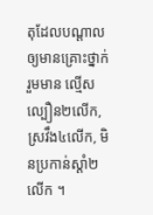តុដែលបណ្តាលឲ្យមានគ្រោះថ្នាក់ រួមមាន ល្មើសល្បឿន២លើក, ស្រវឹង៤លើក, មិនប្រកាន់ស្តាំ២លើក ។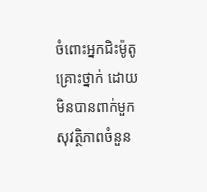ចំពោះអ្នកជិះម៉ូតូគ្រោះថ្នាក់ ដោយមិនបានពាក់មួកសុវត្ថិភាពចំនួន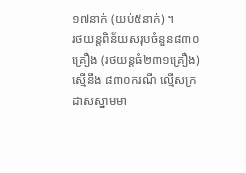១៧នាក់ (យប់៥នាក់) ។
រថយន្តពិន័យសរុបចំនួន៨៣០គ្រឿង (រថយន្តធំ២៣១គ្រឿង) ស្មើនឹង ៨៣០ករណី ល្មើសក្រដាសស្នាមមា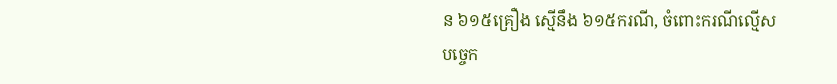ន ៦១៥គ្រឿង ស្មើនឹង ៦១៥ករណី, ចំពោះករណីល្មើសបច្ចេក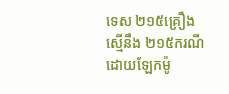ទេស ២១៥គ្រឿង ស្មើនឹង ២១៥ករណី ដោយឡែកម៉ូ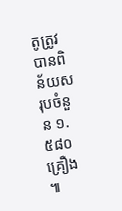តូត្រូវបានពិន័យសរុបចំនួន ១.៥៨០គ្រឿង ៕